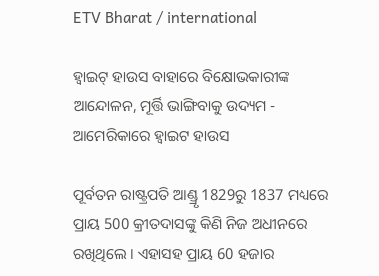ETV Bharat / international

ହ୍ବାଇଟ୍ ହାଉସ ବାହାରେ ବିକ୍ଷୋଭକାରୀଙ୍କ ଆନ୍ଦୋଳନ, ମୂର୍ତ୍ତି ଭାଙ୍ଗିବାକୁ ଉଦ୍ୟମ - ଆମେରିକାରେ ହ୍ବାଇଟ ହାଉସ

ପୂର୍ବତନ ରାଷ୍ଟ୍ରପତି ଆଣ୍ଡ୍ରୃ 1829ରୁ 1837 ମଧ୍ୟରେ ପ୍ରାୟ 500 କ୍ରୀତଦାସଙ୍କୁ କିଣି ନିଜ ଅଧୀନରେ ରଖିଥିଲେ । ଏହାସହ ପ୍ରାୟ 60 ହଜାର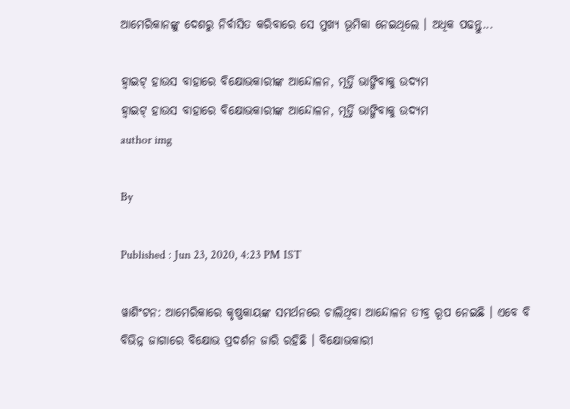ଆମେରିକାନଙ୍କୁ ଦେଶରୁ ନିର୍ବାସିତ କରିବାରେ ସେ ମୁଖ୍ୟ ଭୂମିକା ନେଇଥିଲେ । ଅଧିକ ପଢନ୍ତୁ...

ହ୍ବାଇଟ୍ ହାଉସ ବାହାରେ ବିକ୍ଷୋଭକାରୀଙ୍କ ଆନ୍ଦୋଳନ, ମୂର୍ତ୍ତି ଭାଙ୍ଗିବାକୁ ଉଦ୍ୟମ
ହ୍ବାଇଟ୍ ହାଉସ ବାହାରେ ବିକ୍ଷୋଭକାରୀଙ୍କ ଆନ୍ଦୋଳନ, ମୂର୍ତ୍ତି ଭାଙ୍ଗିବାକୁ ଉଦ୍ୟମ
author img

By

Published : Jun 23, 2020, 4:23 PM IST

ୱାଶିଂଟନ: ଆମେରିକାରେ କୃଷ୍ଣକାୟଙ୍କ ସମର୍ଥନରେ ଚାଲିଥିବା ଆନ୍ଦୋଳନ ତୀବ୍ର ରୂପ ନେଇଛି । ଏବେ ବି ବିଭିନ୍ନ ଜାଗାରେ ବିକ୍ଷୋଭ ପ୍ରଦର୍ଶନ ଜାରି ରହିଛି । ବିକ୍ଷୋଭକାରୀ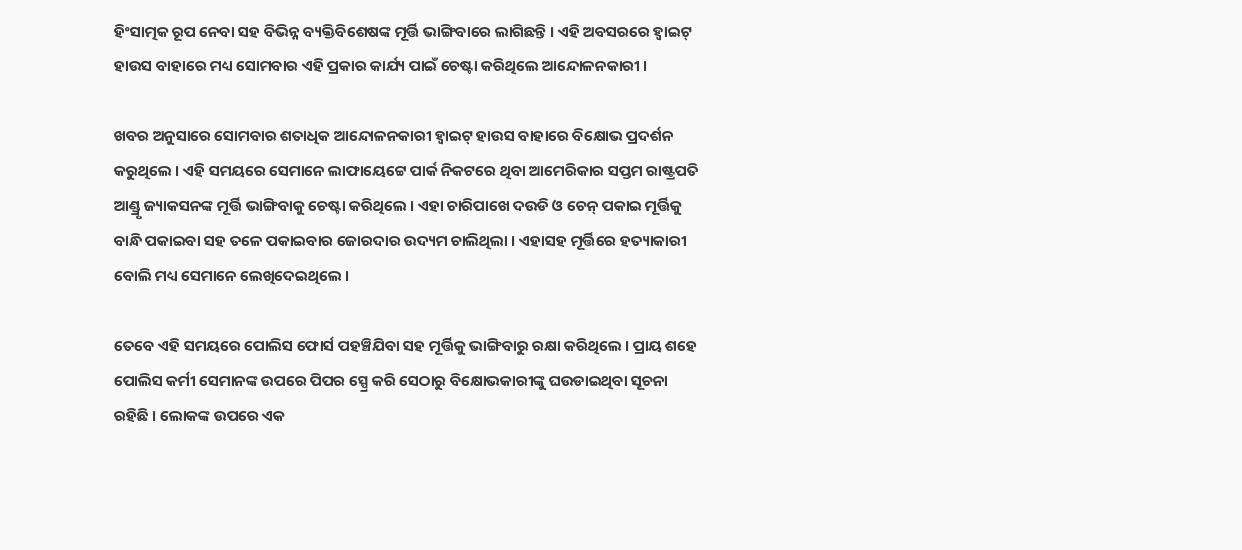ହିଂସାତ୍ମକ ରୂପ ନେବା ସହ ବିଭିନ୍ନ ବ୍ୟକ୍ତିବିଶେଷଙ୍କ ମୂର୍ତ୍ତି ଭାଙ୍ଗିବାରେ ଲାଗିଛନ୍ତି । ଏହି ଅବସରରେ ହ୍ବାଇଟ୍ ହାଉସ ବାହାରେ ମଧ୍ୟ ସୋମବାର ଏହି ପ୍ରକାର କାର୍ଯ୍ୟ ପାଇଁ ଚେଷ୍ଟା କରିଥିଲେ ଆନ୍ଦୋଳନକାରୀ ।

ଖବର ଅନୁସାରେ ସୋମବାର ଶତାଧିକ ଆନ୍ଦୋଳନକାରୀ ହ୍ବାଇଟ୍ ହାଉସ ବାହାରେ ବିକ୍ଷୋଭ ପ୍ରଦର୍ଶନ କରୁଥିଲେ । ଏହି ସମୟରେ ସେମାନେ ଲାଫାୟେଟ୍ଟେ ପାର୍କ ନିକଟରେ ଥିବା ଆମେରିକାର ସପ୍ତମ ରାଷ୍ଟ୍ରପତି ଆଣ୍ଡ୍ରୃ ଜ୍ୟାକସନଙ୍କ ମୂର୍ତ୍ତି ଭାଙ୍ଗିବାକୁ ଚେଷ୍ଟା କରିଥିଲେ । ଏହା ଚାରିପାଖେ ଦଉଡି ଓ ଚେନ୍ ପକାଇ ମୂର୍ତ୍ତିକୁ ବାନ୍ଧି ପକାଇବା ସହ ତଳେ ପକାଇବାର ଜୋରଦାର ଉଦ୍ୟମ ଚାଲିଥିଲା । ଏହାସହ ମୂର୍ତ୍ତିରେ ହତ୍ୟାକାରୀ ବୋଲି ମଧ୍ୟ ସେମାନେ ଲେଖିଦେଇଥିଲେ ।

ତେବେ ଏହି ସମୟରେ ପୋଲିସ ଫୋର୍ସ ପହଞ୍ଚିଯିବା ସହ ମୂର୍ତ୍ତିକୁ ଭାଙ୍ଗିବାରୁ ରକ୍ଷା କରିଥିଲେ । ପ୍ରାୟ ଶହେ ପୋଲିସ କର୍ମୀ ସେମାନଙ୍କ ଉପରେ ପିପର ସ୍ପ୍ରେ କରି ସେଠାରୁ ବିକ୍ଷୋଭକାରୀଙ୍କୁ ଘଉଡାଇଥିବା ସୂଚନା ରହିଛି । ଲୋକଙ୍କ ଉପରେ ଏକ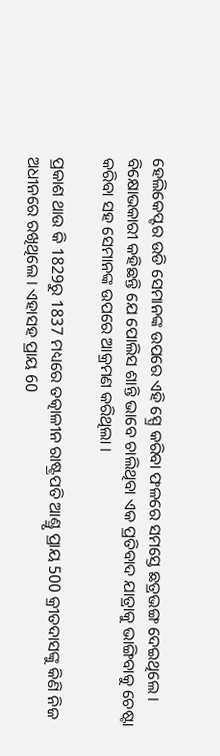ହେଲିକେପ୍ଟର ଉଡି ସେମାନଙ୍କ ଉପରେ ଏହି ସ୍ପ୍ରେ କରିବା ଫଳରେ ସମସ୍ତେ ଛତ୍ରଭଙ୍ଗ ଦେଇଥିଲେ । ବିକ୍ଷୋଭକାରୀ କହିଛନ୍ତି ଯେ ପୋଲିସ ଶାନ୍ତି ଭାବେ ଚାଲିଥିବା ଏକ ପ୍ରତିବାଦ ଯାତ୍ରାକୁ ଭାଙ୍ଗିବାକୁ ଚେଷ୍ଟା କରିବା ସହ ସେମାନଙ୍କ ଉପରେ ଆକ୍ରମଣ କରିଥିଲା ।

ପ୍ରକାଶ ଥାଉ କି 1829ରୁ 1837 ମଧ୍ୟରେ ତତ୍କାଳୀନ ରାଷ୍ଟ୍ରପତି ଆଣ୍ଡ୍ରୃ ପ୍ରାୟ 500 କ୍ରୀତଦାସଙ୍କୁ କିଣି ନିଜ ଅଧୀନରେ ରଖିଥିଲେ । ଏହାସହ ପ୍ରାୟ 60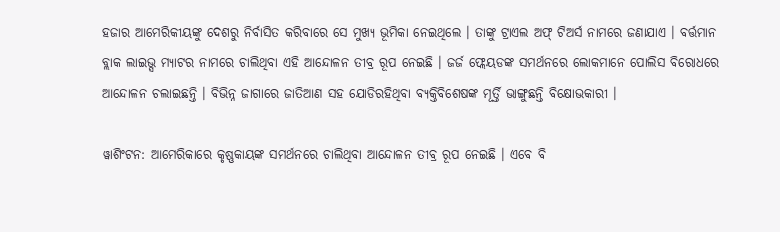ହଜାର ଆମେରିକୀୟଙ୍କୁ ଦେଶରୁ ନିର୍ବାସିତ କରିବାରେ ସେ ମୁଖ୍ୟ ଭୂମିକା ନେଇଥିଲେ । ତାଙ୍କୁ ଟ୍ରାଏଲ ଅଫ୍ ଟିଅର୍ସ ନାମରେ ଜଣାଯାଏ । ବର୍ତ୍ତମାନ ବ୍ଲାକ ଲାଇଭ୍ସ ମ୍ୟାଟର ନାମରେ ଚାଲିଥିବା ଏହି ଆନ୍ଦୋଳନ ତୀବ୍ର ରୂପ ନେଇଛି । ଜର୍ଜ ଫ୍ଲେୟଡଙ୍କ ସମର୍ଥନରେ ଲୋକମାନେ ପୋଲିସ ବିରୋଧରେ ଆନ୍ଦୋଳନ ଚଲାଇଛନ୍ତି । ବିଭିନ୍ନ ଜାଗାରେ ଜାତିଆଣ ସହ ଯୋଡିରହିଥିବା ବ୍ୟକ୍ତିବିଶେଷଙ୍କ ମୂର୍ତ୍ତି ଭାଙ୍ଗୁଛନ୍ତି ବିକ୍ଷୋଭକାରୀ ।

ୱାଶିଂଟନ: ଆମେରିକାରେ କୃଷ୍ଣକାୟଙ୍କ ସମର୍ଥନରେ ଚାଲିଥିବା ଆନ୍ଦୋଳନ ତୀବ୍ର ରୂପ ନେଇଛି । ଏବେ ବି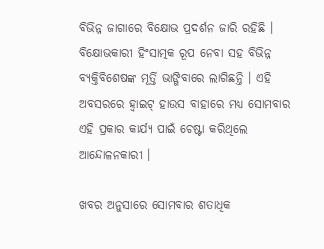ବିଭିନ୍ନ ଜାଗାରେ ବିକ୍ଷୋଭ ପ୍ରଦର୍ଶନ ଜାରି ରହିଛି । ବିକ୍ଷୋଭକାରୀ ହିଂସାତ୍ମକ ରୂପ ନେବା ସହ ବିଭିନ୍ନ ବ୍ୟକ୍ତିବିଶେଷଙ୍କ ମୂର୍ତ୍ତି ଭାଙ୍ଗିବାରେ ଲାଗିଛନ୍ତି । ଏହି ଅବସରରେ ହ୍ବାଇଟ୍ ହାଉସ ବାହାରେ ମଧ୍ୟ ସୋମବାର ଏହି ପ୍ରକାର କାର୍ଯ୍ୟ ପାଇଁ ଚେଷ୍ଟା କରିଥିଲେ ଆନ୍ଦୋଳନକାରୀ ।

ଖବର ଅନୁସାରେ ସୋମବାର ଶତାଧିକ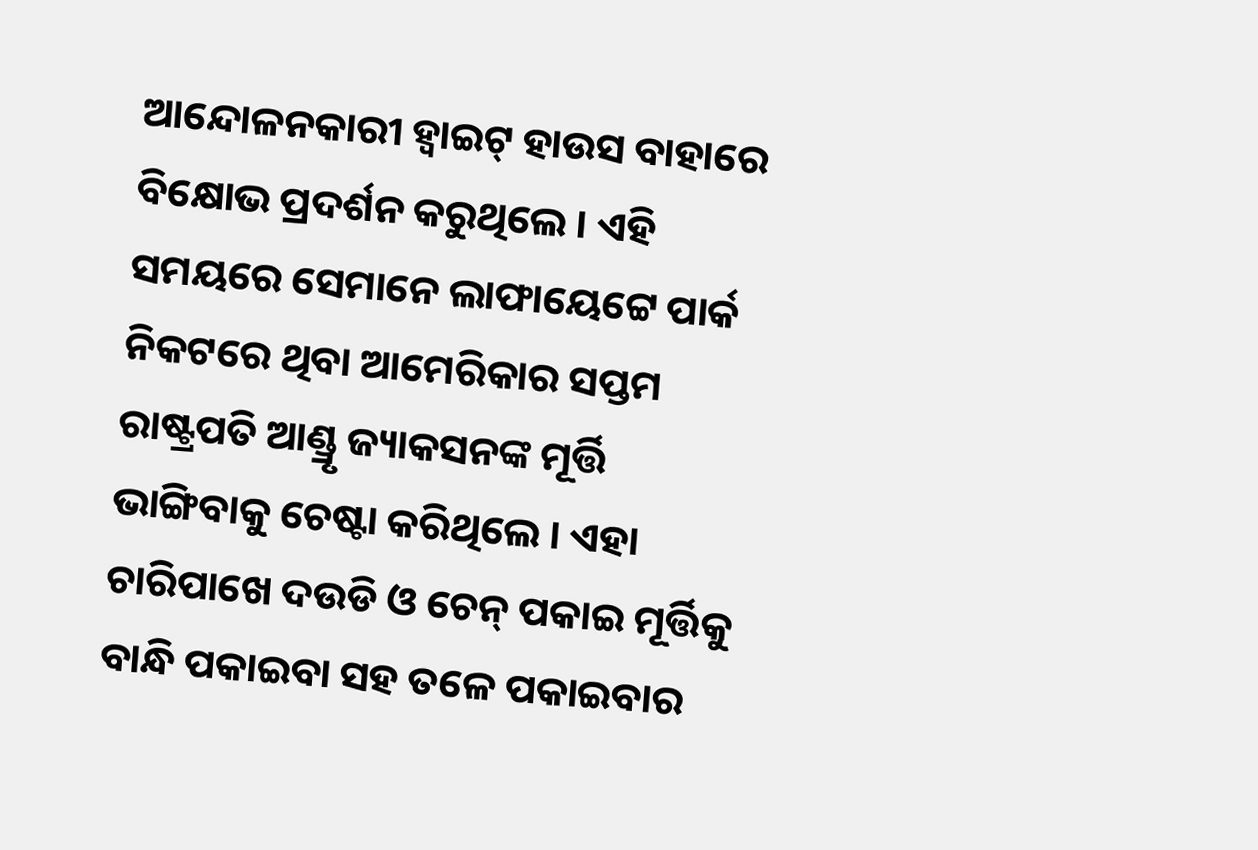ଆନ୍ଦୋଳନକାରୀ ହ୍ବାଇଟ୍ ହାଉସ ବାହାରେ ବିକ୍ଷୋଭ ପ୍ରଦର୍ଶନ କରୁଥିଲେ । ଏହି ସମୟରେ ସେମାନେ ଲାଫାୟେଟ୍ଟେ ପାର୍କ ନିକଟରେ ଥିବା ଆମେରିକାର ସପ୍ତମ ରାଷ୍ଟ୍ରପତି ଆଣ୍ଡ୍ରୃ ଜ୍ୟାକସନଙ୍କ ମୂର୍ତ୍ତି ଭାଙ୍ଗିବାକୁ ଚେଷ୍ଟା କରିଥିଲେ । ଏହା ଚାରିପାଖେ ଦଉଡି ଓ ଚେନ୍ ପକାଇ ମୂର୍ତ୍ତିକୁ ବାନ୍ଧି ପକାଇବା ସହ ତଳେ ପକାଇବାର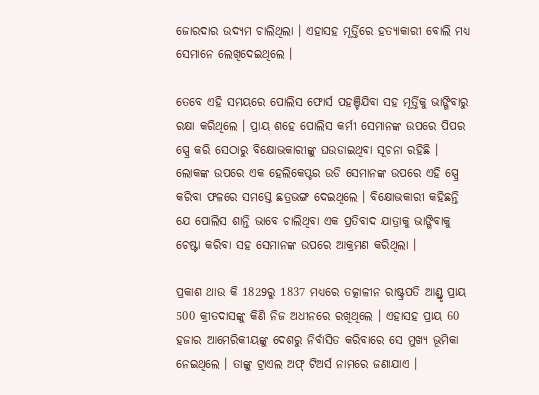ଜୋରଦାର ଉଦ୍ୟମ ଚାଲିଥିଲା । ଏହାସହ ମୂର୍ତ୍ତିରେ ହତ୍ୟାକାରୀ ବୋଲି ମଧ୍ୟ ସେମାନେ ଲେଖିଦେଇଥିଲେ ।

ତେବେ ଏହି ସମୟରେ ପୋଲିସ ଫୋର୍ସ ପହଞ୍ଚିଯିବା ସହ ମୂର୍ତ୍ତିକୁ ଭାଙ୍ଗିବାରୁ ରକ୍ଷା କରିଥିଲେ । ପ୍ରାୟ ଶହେ ପୋଲିସ କର୍ମୀ ସେମାନଙ୍କ ଉପରେ ପିପର ସ୍ପ୍ରେ କରି ସେଠାରୁ ବିକ୍ଷୋଭକାରୀଙ୍କୁ ଘଉଡାଇଥିବା ସୂଚନା ରହିଛି । ଲୋକଙ୍କ ଉପରେ ଏକ ହେଲିକେପ୍ଟର ଉଡି ସେମାନଙ୍କ ଉପରେ ଏହି ସ୍ପ୍ରେ କରିବା ଫଳରେ ସମସ୍ତେ ଛତ୍ରଭଙ୍ଗ ଦେଇଥିଲେ । ବିକ୍ଷୋଭକାରୀ କହିଛନ୍ତି ଯେ ପୋଲିସ ଶାନ୍ତି ଭାବେ ଚାଲିଥିବା ଏକ ପ୍ରତିବାଦ ଯାତ୍ରାକୁ ଭାଙ୍ଗିବାକୁ ଚେଷ୍ଟା କରିବା ସହ ସେମାନଙ୍କ ଉପରେ ଆକ୍ରମଣ କରିଥିଲା ।

ପ୍ରକାଶ ଥାଉ କି 1829ରୁ 1837 ମଧ୍ୟରେ ତତ୍କାଳୀନ ରାଷ୍ଟ୍ରପତି ଆଣ୍ଡ୍ରୃ ପ୍ରାୟ 500 କ୍ରୀତଦାସଙ୍କୁ କିଣି ନିଜ ଅଧୀନରେ ରଖିଥିଲେ । ଏହାସହ ପ୍ରାୟ 60 ହଜାର ଆମେରିକୀୟଙ୍କୁ ଦେଶରୁ ନିର୍ବାସିତ କରିବାରେ ସେ ମୁଖ୍ୟ ଭୂମିକା ନେଇଥିଲେ । ତାଙ୍କୁ ଟ୍ରାଏଲ ଅଫ୍ ଟିଅର୍ସ ନାମରେ ଜଣାଯାଏ ।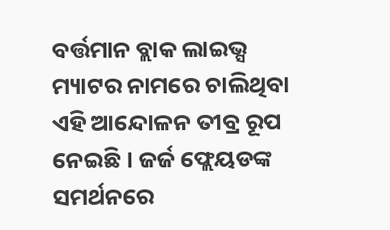ବର୍ତ୍ତମାନ ବ୍ଲାକ ଲାଇଭ୍ସ ମ୍ୟାଟର ନାମରେ ଚାଲିଥିବା ଏହି ଆନ୍ଦୋଳନ ତୀବ୍ର ରୂପ ନେଇଛି । ଜର୍ଜ ଫ୍ଲେୟଡଙ୍କ ସମର୍ଥନରେ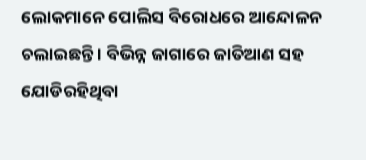ଲୋକମାନେ ପୋଲିସ ବିରୋଧରେ ଆନ୍ଦୋଳନ ଚଲାଇଛନ୍ତି । ବିଭିନ୍ନ ଜାଗାରେ ଜାତିଆଣ ସହ ଯୋଡିରହିଥିବା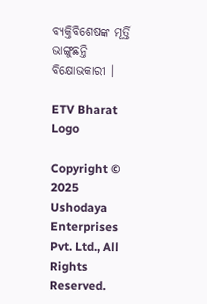ବ୍ୟକ୍ତିବିଶେଷଙ୍କ ମୂର୍ତ୍ତି ଭାଙ୍ଗୁଛନ୍ତି ବିକ୍ଷୋଭକାରୀ ।

ETV Bharat Logo

Copyright © 2025 Ushodaya Enterprises Pvt. Ltd., All Rights Reserved.